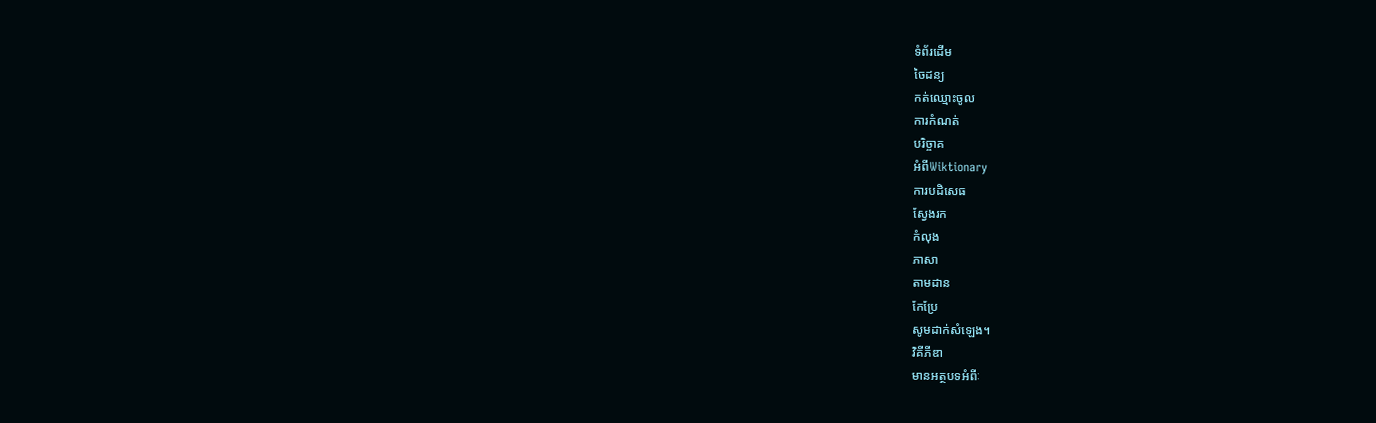ទំព័រដើម
ចៃដន្យ
កត់ឈ្មោះចូល
ការកំណត់
បរិច្ចាគ
អំពីWiktionary
ការបដិសេធ
ស្វែងរក
កំលុង
ភាសា
តាមដាន
កែប្រែ
សូមដាក់សំឡេង។
វិគីភីឌា
មានអត្ថបទអំពីៈ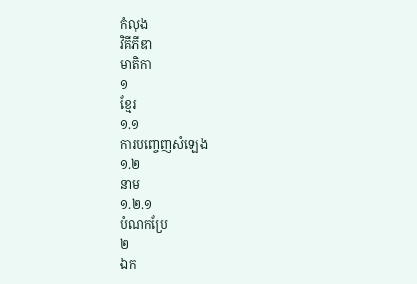កំលុង
វិគីភីឌា
មាតិកា
១
ខ្មែរ
១.១
ការបញ្ចេញសំឡេង
១.២
នាម
១.២.១
បំណកប្រែ
២
ឯក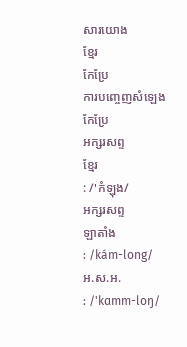សារយោង
ខ្មែរ
កែប្រែ
ការបញ្ចេញសំឡេង
កែប្រែ
អក្សរសព្ទ
ខ្មែរ
: /'កំឡុង/
អក្សរសព្ទ
ឡាតាំង
: /kám-long/
អ.ស.អ.
: /'kɑmm-loŋ/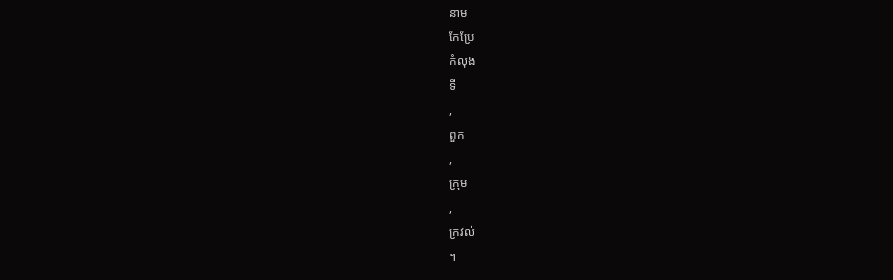នាម
កែប្រែ
កំលុង
ទី
,
ពួក
,
ក្រុម
,
ក្រវល់
។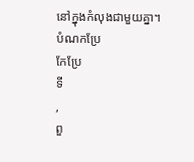នៅក្នុងកំលុងជាមួយគ្នា។
បំណកប្រែ
កែប្រែ
ទី
,
ពួ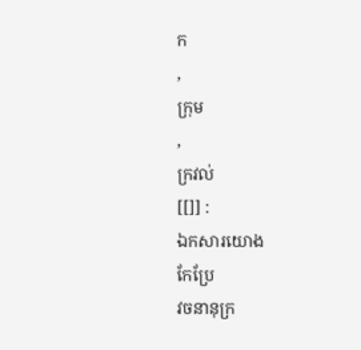ក
,
ក្រុម
,
ក្រវល់
[[]] :
ឯកសារយោង
កែប្រែ
វចនានុក្រ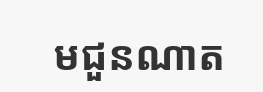មជួនណាត